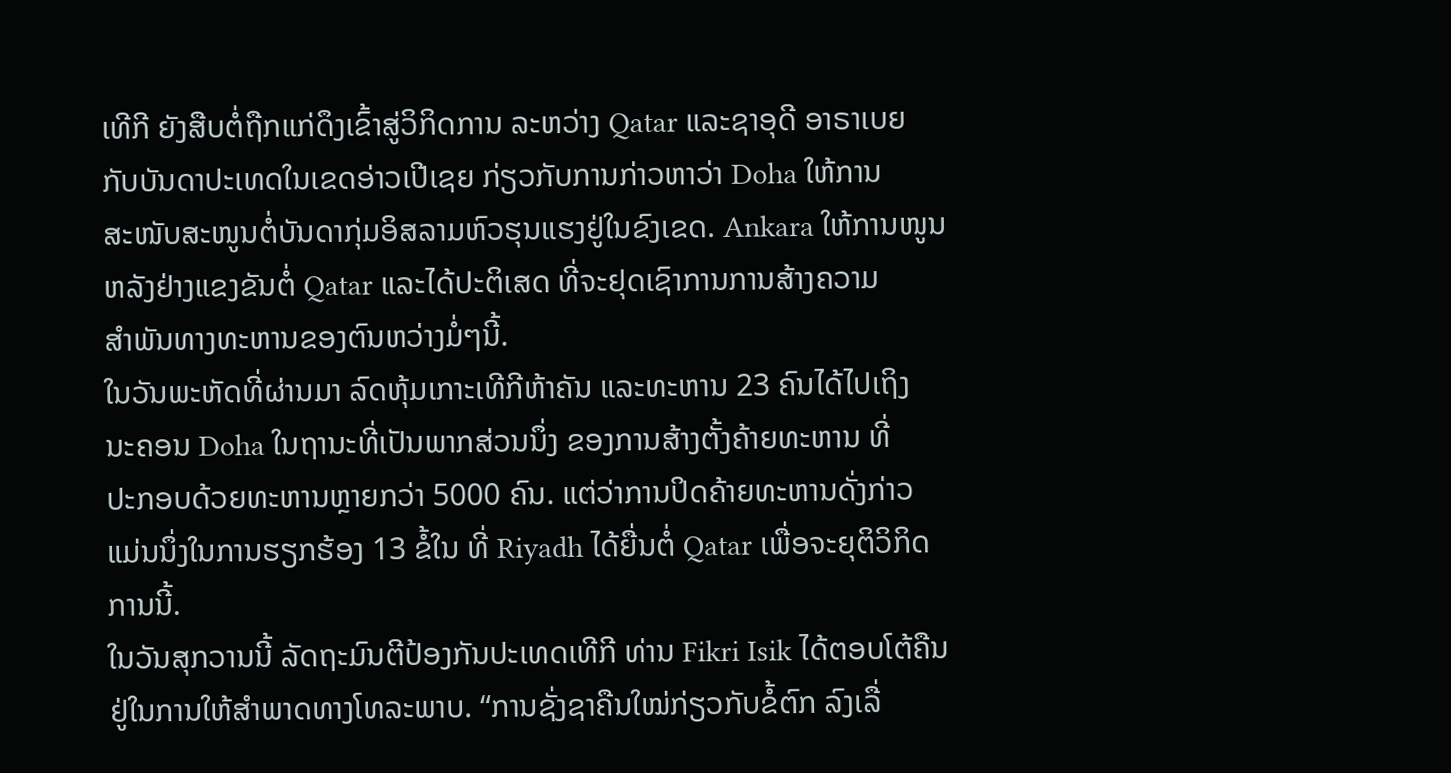ເທີກີ ຍັງສືບຕໍ່ຖືກແກ່ດຶງເຂົ້າສູ່ວິກິດການ ລະຫວ່າງ Qatar ແລະຊາອຸດີ ອາຣາເບຍ
ກັບບັນດາປະເທດໃນເຂດອ່າວເປີເຊຍ ກ່ຽວກັບການກ່າວຫາວ່າ Doha ໃຫ້ການ
ສະໜັບສະໜູນຕໍ່ບັນດາກຸ່ມອິສລາມຫົວຮຸນແຮງຢູ່ໃນຂົງເຂດ. Ankara ໃຫ້ການໜູນ
ຫລັງຢ່າງແຂງຂັນຕໍ່ Qatar ແລະໄດ້ປະຕິເສດ ທີ່ຈະຢຸດເຊົາການການສ້າງຄວາມ
ສຳພັນທາງທະຫານຂອງຕົນຫວ່າງມໍ່ໆນີ້.
ໃນວັນພະຫັດທີ່ຜ່ານມາ ລົດຫຸ້ມເກາະເທີກີຫ້າຄັນ ແລະທະຫານ 23 ຄົນໄດ້ໄປເຖິງ
ນະຄອນ Doha ໃນຖານະທີ່ເປັນພາກສ່ວນນຶ່ງ ຂອງການສ້າງຕັ້ງຄ້າຍທະຫານ ທີ່
ປະກອບດ້ວຍທະຫານຫຼາຍກວ່າ 5000 ຄົນ. ແຕ່ວ່າການປິດຄ້າຍທະຫານດັ່ງກ່າວ
ແມ່ນນຶ່ງໃນການຮຽກຮ້ອງ 13 ຂໍ້ໃນ ທີ່ Riyadh ໄດ້ຍື່ນຕໍ່ Qatar ເພື່ອຈະຍຸຕິວິກິດ
ການນີ້.
ໃນວັນສຸກວານນີ້ ລັດຖະມົນຕີປ້ອງກັນປະເທດເທີກີ ທ່ານ Fikri Isik ໄດ້ຕອບໂຕ້ຄືນ
ຢູ່ໃນການໃຫ້ສຳພາດທາງໂທລະພາບ. “ການຊັ່ງຊາຄືນໃໝ່ກ່ຽວກັບຂໍ້ຕົກ ລົງເລື່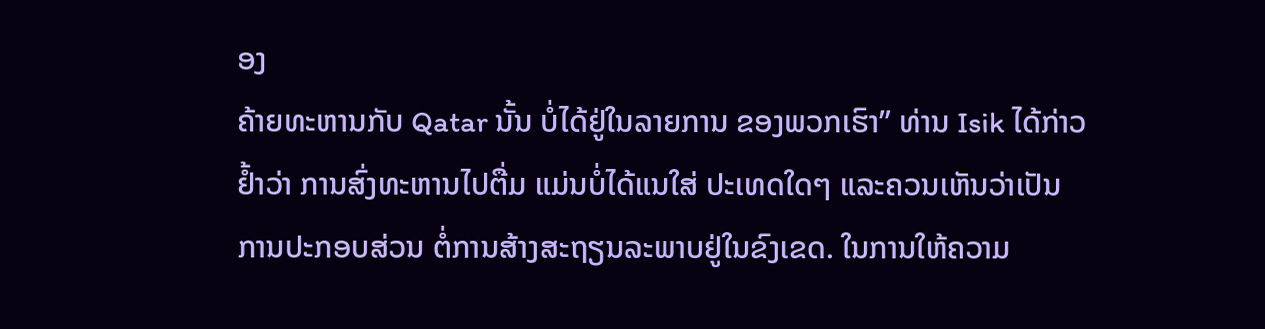ອງ
ຄ້າຍທະຫານກັບ Qatar ນັ້ນ ບໍ່ໄດ້ຢູ່ໃນລາຍການ ຂອງພວກເຮົາ” ທ່ານ Isik ໄດ້ກ່າວ
ຢ້ຳວ່າ ການສົ່ງທະຫານໄປຕື່ມ ແມ່ນບໍ່ໄດ້ແນໃສ່ ປະເທດໃດໆ ແລະຄວນເຫັນວ່າເປັນ
ການປະກອບສ່ວນ ຕໍ່ການສ້າງສະຖຽນລະພາບຢູ່ໃນຂົງເຂດ. ໃນການໃຫ້ຄວາມ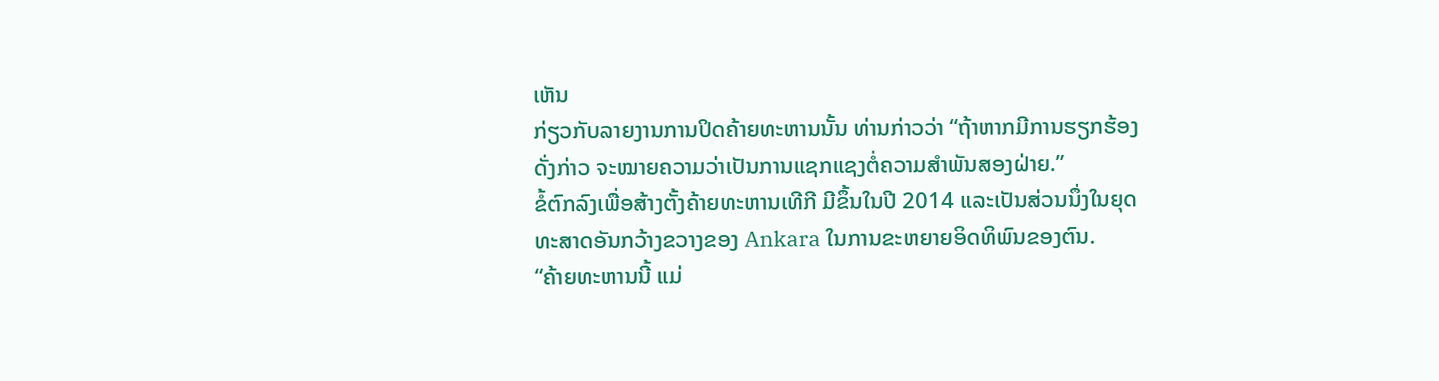ເຫັນ
ກ່ຽວກັບລາຍງານການປິດຄ້າຍທະຫານນັ້ນ ທ່ານກ່າວວ່າ “ຖ້າຫາກມີການຮຽກຮ້ອງ
ດັ່ງກ່າວ ຈະໝາຍຄວາມວ່າເປັນການແຊກແຊງຕໍ່ຄວາມສຳພັນສອງຝ່າຍ.”
ຂໍ້ຕົກລົງເພື່ອສ້າງຕັ້ງຄ້າຍທະຫານເທີກີ ມີຂຶ້ນໃນປີ 2014 ແລະເປັນສ່ວນນຶ່ງໃນຍຸດ
ທະສາດອັນກວ້າງຂວາງຂອງ Ankara ໃນການຂະຫຍາຍອິດທິພົນຂອງຕົນ.
“ຄ້າຍທະຫານນີ້ ແມ່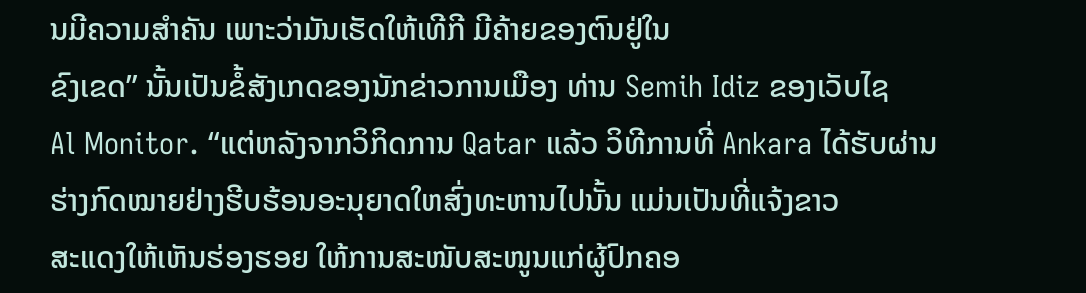ນມີຄວາມສຳຄັນ ເພາະວ່າມັນເຮັດໃຫ້ເທີກີ ມີຄ້າຍຂອງຕົນຢູ່ໃນ
ຂົງເຂດ” ນັ້ນເປັນຂໍ້ສັງເກດຂອງນັກຂ່າວການເມືອງ ທ່ານ Semih Idiz ຂອງເວັບໄຊ
Al Monitor. “ແຕ່ຫລັງຈາກວິກິດການ Qatar ແລ້ວ ວິທີການທີ່ Ankara ໄດ້ຮັບຜ່ານ
ຮ່າງກົດໝາຍຢ່າງຮີບຮ້ອນອະນຸຍາດໃຫສົ່ງທະຫານໄປນັ້ນ ແມ່ນເປັນທີ່ແຈ້ງຂາວ
ສະແດງໃຫ້ເຫັນຮ່ອງຮອຍ ໃຫ້ການສະໜັບສະໜູນແກ່ຜູ້ປົກຄອ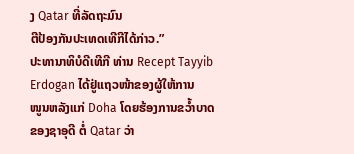ງ Qatar ທີ່ລັດຖະມົນ
ຕີປ້ອງກັນປະເທດເທີກີໄດ້ກ່າວ.”
ປະທານາທິບໍດີເທີກີ ທ່ານ Recept Tayyib Erdogan ໄດ້ຢູ່ແຖວໜ້າຂອງຜູ້ໃຫ້ການ
ໜູນຫລັງແກ່ Doha ໂດຍຮ້ອງການຂວ້ຳບາດຂອງຊາອຸດີ ຕໍ່ Qatar ວ່າ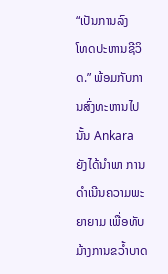“ເປັນການລົງ
ໂທດປະຫານຊີວິດ.” ພ້ອມກັບການສົ່ງທະຫານໄປນັ້ນ Ankara ຍັງໄດ້ນຳພາ ການດຳເນີນຄວາມພະຍາຍາມ ເພື່ອທັບມ້າງການຂວ້ຳບາດ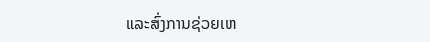ແລະສົ່ງການຊ່ວຍເຫ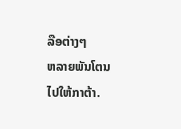ລືອຕ່າງໆ
ຫລາຍພັນໂຕນໄປໃຫ້ກາຕ້າ.